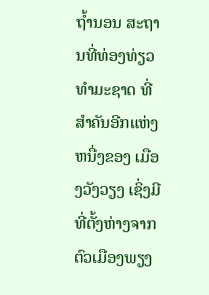ຖ້ຳນອນ ສະຖານທີ່ທ່ອງທ່ຽວທຳມະຊາດ ທີ່ສຳຄັນອີກແຫ່ງຫນື່ງຂອງ ເມືອງວັງວຽງ ເຊິ່ງມີທີ່ຕັ້ງຫ່າງຈາກຕົວເມືອງພຽງ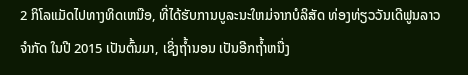2 ກິໂລແມັດໄປທາງທິດເຫນືອ, ທີ່ໄດ້ຮັບການບູລະນະໃຫມ່ຈາກບໍລິສັດ ທ່ອງທ່ຽວວັນເດີຟູນລາວ ຈຳກັດ ໃນປີ 2015 ເປັນຕົ້ນມາ, ເຊິ່ງຖ້ຳນອນ ເປັນອີກຖ້ຳຫນື່ງ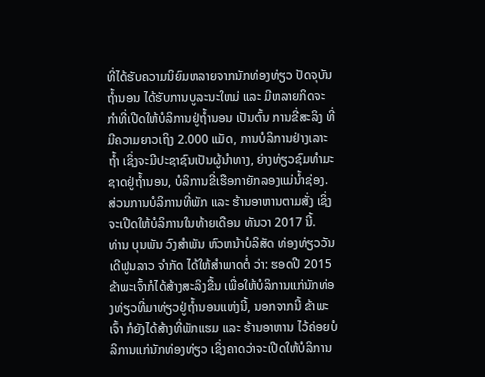ທີ່ໄດ້ຮັບຄວາມນິຍົມຫລາຍຈາກນັກທ່ອງທ່ຽວ ປັດຈຸບັນ ຖ້ຳນອນ ໄດ້ຮັບການບູລະນະໃຫມ່ ແລະ ມີຫລາຍກິດຈະກຳທີ່ເປີດໃຫ້ບໍລິການຢູ່ຖ້ຳນອນ ເປັນຕົ້ນ ການຂີ່ສະລິງ ທີ່ມີຄວາມຍາວເຖິງ 2.000 ແມັດ, ການບໍລິການຢ່າງເລາະຖ້ຳ ເຊິ່ງຈະມີປະຊາຊົນເປັນຜູ້ນຳທາງ, ຍ່າງທ່ຽວຊົມທຳມະຊາດຢູ່ຖ້ຳນອນ, ບໍລິການຂີ່ເຮືອກາຍັກລອງແມ່ນ້ຳຊ່ອງ. ສ່ວນການບໍລິການທີ່ພັກ ແລະ ຮ້ານອາຫານຕາມສັ່ງ ເຊິ່ງຈະເປີດໃຫ້ບໍລິການໃນທ້າຍເດືອນ ທັນວາ 2017 ນີ້.
ທ່ານ ບຸນພັນ ວົງສຳພັນ ຫົວຫນ້າບໍລິສັດ ທ່ອງທ່ຽວວັນເດີຟູນລາວ ຈຳກັດ ໄດ້ໃຫ້ສຳພາດຕໍ່ ວ່າ: ຮອດປີ 2015 ຂ້າພະເຈົ້າກໍໄດ້ສ້າງສະລິງຂື້ນ ເພື່ອໃຫ້ບໍລິການແກ່ນັກທ່ອງທ່ຽວທີ່ມາທ່ຽວຢູ່ຖ້ຳນອນແຫ່ງນີ້, ນອກຈາກນີ້ ຂ້າພະເຈົ້າ ກໍຍັງໄດ້ສ້າງທີ່ພັກແຮມ ແລະ ຮ້ານອາຫານ ໄວ້ຄ່ອຍບໍລິການແກ່ນັກທ່ອງທ່ຽວ ເຊິ່ງຄາດວ່າຈະເປີດໃຫ້ບໍລິການ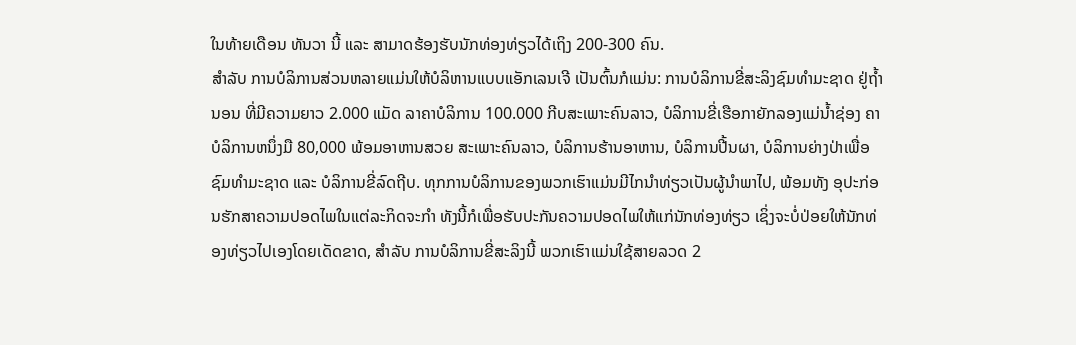ໃນທ້າຍເດືອນ ທັນວາ ນີ້ ແລະ ສາມາດຮ້ອງຮັບນັກທ່ອງທ່ຽວໄດ້ເຖິງ 200-300 ຄົນ.
ສຳລັບ ການບໍລິການສ່ວນຫລາຍແມ່ນໃຫ້ບໍລິຫານແບບແອັກເລນເຈີ ເປັນຕົ້ນກໍແມ່ນ: ການບໍລິການຂີ່ສະລິງຊົມທຳມະຊາດ ຢູ່ຖ້ຳນອນ ທີ່ມີຄວາມຍາວ 2.000 ແມັດ ລາຄາບໍລິການ 100.000 ກີບສະເພາະຄົນລາວ, ບໍລິການຂີ່ເຮືອກາຍັກລອງແມ່ນ້ຳຊ່ອງ ຄາບໍລິການຫນຶ່ງມື 80,000 ພ້ອມອາຫານສວຍ ສະເພາະຄົນລາວ, ບໍລິການຮ້ານອາຫານ, ບໍລິການປີ້ນຜາ, ບໍລິການຍ່າງປ່າເພື່ອຊົມທໍາມະຊາດ ແລະ ບໍລິການຂີ່ລົດຖີບ. ທຸກການບໍລິການຂອງພວກເຮົາແມ່ນມີໄກນຳທ່ຽວເປັນຜູ້ນຳພາໄປ, ພ້ອມທັງ ອຸປະກ່ອນຮັກສາຄວາມປອດໄພໃນແຕ່ລະກິດຈະກໍາ ທັງນີ້ກໍເພື່ອຮັບປະກັນຄວາມປອດໄພໃຫ້ແກ່ນັກທ່ອງທ່ຽວ ເຊິ່ງຈະບໍ່ປ່ອຍໃຫ້ນັກທ່ອງທ່ຽວໄປເອງໂດຍເດັດຂາດ, ສຳລັບ ການບໍລິການຂີ່ສະລິງນີ້ ພວກເຮົາແມ່ນໃຊ້ສາຍລວດ 2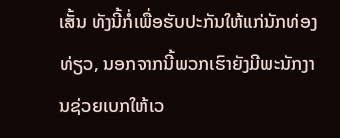ເສັ້ນ ທັງນີ້ກໍ່ເພື່ອຮັບປະກັນໃຫ້ແກ່ນັກທ່ອງທ່ຽວ, ນອກຈາກນີ້ພວກເຮົາຍັງມີພະນັກງານຊ່ວຍເບກໃຫ້ເວ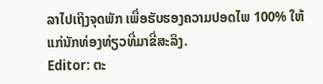ລາໄປເຖິງຈຸດພັກ ເພື່ອຮັບຮອງຄວາມປອດໄພ 100% ໃຫ້ແກ່ນັກທ່ອງທ່ຽວທີ່ມາຂີ່ສະລິງ.
Editor: ຕະ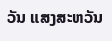ວັນ ແສງສະຫວັນ